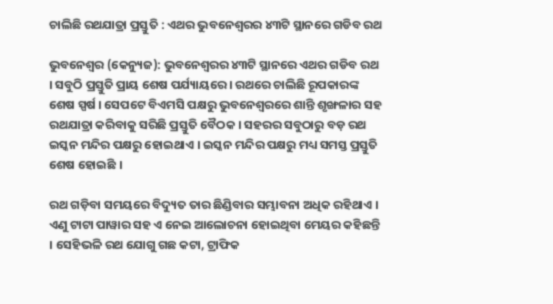ଚାଲିଛି ରଥଯାତ୍ରା ପ୍ରସ୍ତୁତି : ଏଥର ଭୁବନେଶ୍ୱରର ୪୩ଟି ସ୍ଥାନରେ ଗଡିବ ରଥ

ଭୁବନେଶ୍ୱର (କେନ୍ୟୁଜ): ଭୁବନେଶ୍ୱରର ୪୩ଟି ସ୍ଥାନରେ ଏଥର ଗଡିବ ରଥ । ସବୁଠି ପ୍ରସ୍ତୁତି ପ୍ରାୟ ଶେଷ ପର୍ଯ୍ୟାୟରେ । ରଥରେ ଚାଲିଛି ରୂପକାରଙ୍କ ଶେଷ ସ୍ପର୍ଷ । ସେପଟେ ବିଏମସି ପକ୍ଷରୁ ଭୁବନେଶ୍ୱରରେ ଶାନ୍ତି ଶୃଙ୍ଖଳାର ସହ ରଥଯାତ୍ରା କରିବାକୁ ସରିଛି ପ୍ରସ୍ତୁତି ବୈଠକ । ସହରର ସବୁଠାରୁ ବଡ଼ ରଥ ଇସ୍କନ ମନ୍ଦିର ପକ୍ଷରୁ ହୋଇଥାଏ । ଇସ୍କନ ମନ୍ଦିର ପକ୍ଷରୁ ମଧ୍ୟ ସମସ୍ତ ପ୍ରସ୍ତୁତି ଶେଷ ହୋଇଛି ।

ରଥ ଗଡ଼ିବା ସମୟରେ ବିଦ୍ୟୁତ ତାର ଛିଣ୍ଡିବାର ସମ୍ଭାବନା ଅଧିକ ରହିଥାଏ । ଏଣୁ ଟାଟା ପାୱାର ସହ ଏ ନେଇ ଆଲୋଚନା ହୋଇଥିବା ମେୟର କହିଛନ୍ତି । ସେହିଭଳି ରଥ ଯୋଗୁ ଗଛ କଟା, ଟ୍ରାଫିକ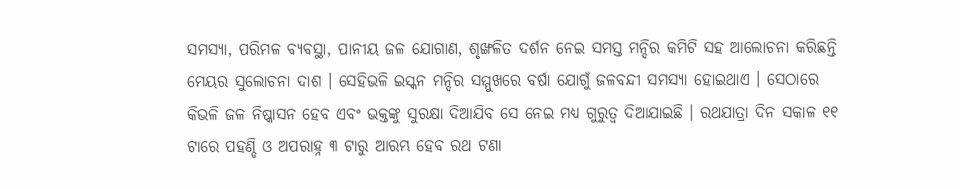ସମସ୍ୟା, ପରିମଳ ବ୍ୟବସ୍ଥା, ପାନୀୟ ଜଳ ଯୋଗାଣ, ଶୃଙ୍ଖଳିତ ଦର୍ଶନ ନେଇ ସମସ୍ତ ମନ୍ଦିର କମିଟି ସହ ଆଲୋଚନା କରିଛନ୍ତି ମେୟର ସୁଲୋଚନା ଦାଶ । ସେହିଭଳି ଇସ୍କନ ମନ୍ଦିର ସମ୍ମୁଖରେ ବର୍ଷା ଯୋଗୁଁ ଜଳବନ୍ଦୀ ସମସ୍ୟା ହୋଇଥାଏ । ସେଠାରେ କିଭଳି ଜଳ ନିଷ୍କାସନ ହେବ ଏବଂ ଭକ୍ତଙ୍କୁ ସୁରକ୍ଷା ଦିଆଯିବ ସେ ନେଇ ମଧ୍ୟ ଗୁରୁତ୍ୱ ଦିଆଯାଇଛି । ରଥଯାତ୍ରା ଦିନ ସକାଳ ୧୧ ଟାରେ ପହଣ୍ଡି ଓ ଅପରାହ୍ନ ୩ ଟାରୁ ଆରମ୍ଭ ହେବ ରଥ ଟଣା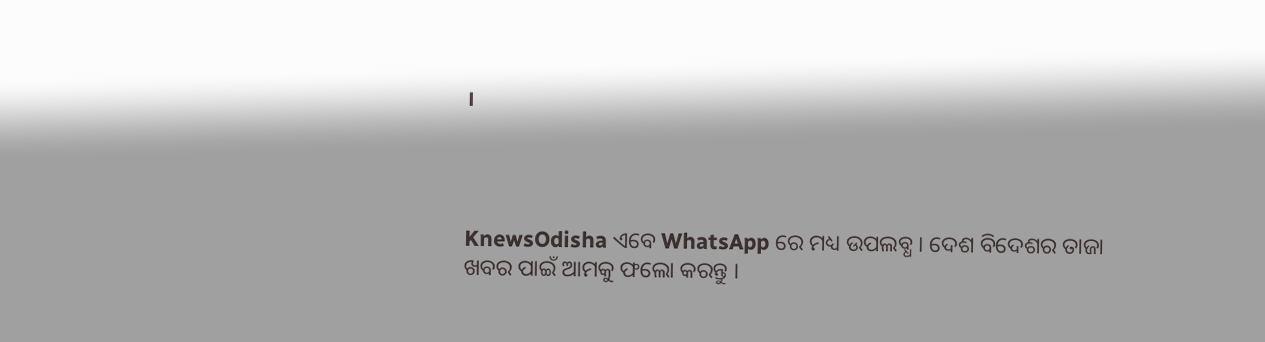।




KnewsOdisha ଏବେ WhatsApp ରେ ମଧ୍ୟ ଉପଲବ୍ଧ । ଦେଶ ବିଦେଶର ତାଜା ଖବର ପାଇଁ ଆମକୁ ଫଲୋ କରନ୍ତୁ ।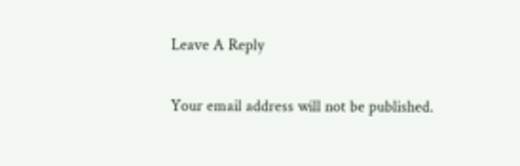Leave A Reply

Your email address will not be published.